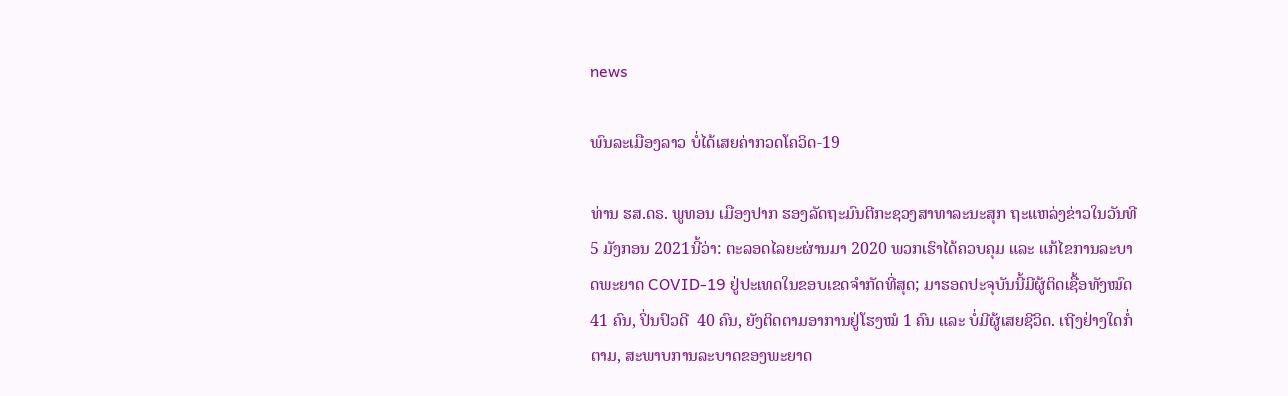news

ພົນລະເມືອງລາວ ບໍ່ໄດ້ເສຍຄ່າກວດໂຄວິດ-19

ທ່ານ ຮສ.ດຣ. ພູທອນ ເມືອງປາກ ຮອງລັດຖະມົນຕີກະຊວງສາທາລະນະສຸກ ຖະແຫລ່ງຂ່າວໃນວັນທີ 5 ມັງກອນ 2021ນີ້ວ່າ: ຕະລອດໄລຍະຜ່ານມາ 2020 ພວກເຮົາໄດ້ຄວບຄຸມ ແລະ ແກ້ໄຂການລະບາດພະຍາດ COVID-19 ຢູ່ປະເທດໃນຂອບເຂດຈຳກັດທີ່ສຸດ; ມາຮອດປະຈຸບັນນີ້ມີຜູ້ຕິດເຊື້ອທັງໝົດ 41 ຄົນ, ປິ່ນປົວດີ  40 ຄົນ, ຍັງຕິດຕາມອາການຢູ່ໂຮງໝໍ 1 ຄົນ ແລະ ບໍ່ມີຜູ້ເສຍຊີວິດ. ເຖີງຢ່າງໃດກໍ່ຕາມ, ສະພາບການລະບາດຂອງພະຍາດ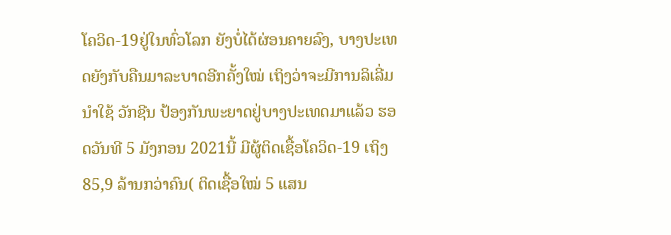ໂຄວິດ-19ຢູ່ໃນທົ່ວໂລກ ຍັງບໍ່ໄດ້ຜ່ອນຄາຍລົງ, ບາງປະເທດຍັງກັບຄືນມາລະບາດອີກຄັ້ງໃໝ່ ເຖິງວ່າຈະມີການລິເລີ່ມນໍາໃຊ້ ວັກຊີນ ປ້ອງກັນພະຍາດຢູ່ບາງປະເທດມາແລ້ວ ຮອດວັນທີ 5 ມັງກອນ 2021ນີ້ ມີຜູ້ຕິດເຊື້ອໂຄວິດ-19 ເຖິງ 85,9 ລ້ານກວ່າຄົນ( ຕິດເຊື້ອໃໝ່ 5 ແສນ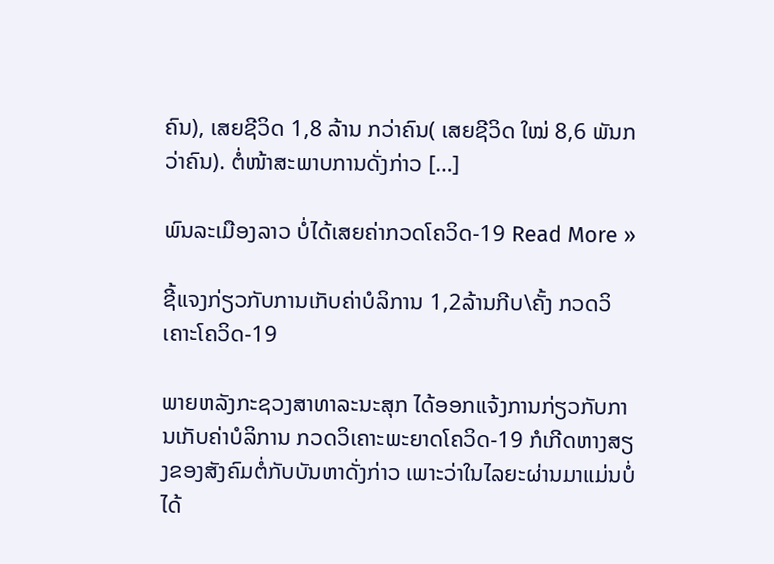ຄົນ), ເສຍຊີວິດ 1,8 ລ້ານ ກວ່າຄົນ( ເສຍຊີວິດ ໃໝ່ 8,6 ພັນກວ່າຄົນ). ຕໍ່ໜ້າສະພາບການດັ່ງກ່າວ […]

ພົນລະເມືອງລາວ ບໍ່ໄດ້ເສຍຄ່າກວດໂຄວິດ-19 Read More »

ຊີ້ແຈງກ່ຽວກັບການເກັບຄ່າບໍລິການ 1,2ລ້ານກີບ\ຄັ້ງ ກວດວິເຄາະໂຄວິດ-19

ພາຍຫລັງກະຊວງສາທາລະນະສຸກ ໄດ້ອອກແຈ້ງການກ່ຽວກັບການເກັບຄ່າບໍລິການ ກວດວິເຄາະພະຍາດໂຄວິດ-19 ກໍເກີດຫາງສຽງຂອງສັງຄົມຕໍ່ກັບບັນຫາດັ່ງກ່າວ ເພາະວ່າໃນໄລຍະຜ່ານມາແມ່ນບໍ່ໄດ້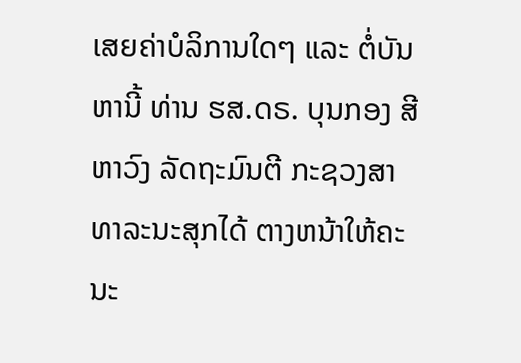ເສຍຄ່າບໍລິການໃດໆ ແລະ ຕໍ່ບັນຫານີ້ ທ່ານ ຮສ.ດຣ. ບຸນກອງ ສີຫາວົງ ລັດຖະມົນຕີ ກະຊວງສາທາລະນະສຸກໄດ້ ຕາງຫນ້າໃຫ້ຄະນະ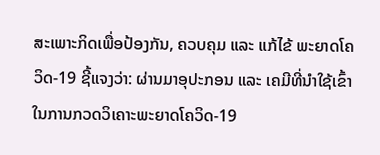ສະເພາະກິດເພື່ອປ້ອງກັນ, ຄວບຄຸມ ແລະ ແກ້ໄຂ້ ພະຍາດໂຄວິດ-19 ຊີ້ແຈງວ່າ: ຜ່ານມາອຸປະກອນ ແລະ ເຄມີທີ່ນໍາໃຊ້ເຂົ້າໃນການກວດວິເຄາະພະຍາດໂຄວິດ-19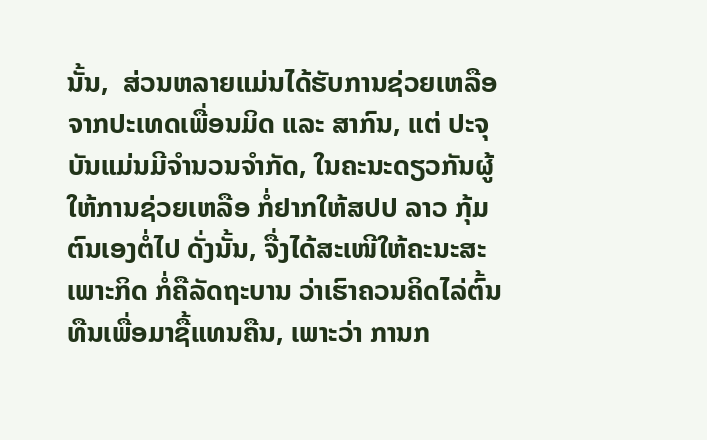ນັ້ນ,  ສ່ວນຫລາຍແມ່ນໄດ້ຮັບການຊ່ວຍເຫລືອຈາກປະເທດເພື່ອນມິດ ແລະ ສາກົນ, ແຕ່ ປະຈຸບັນແມ່ນມີຈໍານວນຈໍາກັດ, ໃນຄະນະດຽວກັນຜູ້ໃຫ້ການຊ່ວຍເຫລືອ ກໍ່ຢາກໃຫ້ສປປ ລາວ ກຸ້ມຕົນເອງຕໍ່ໄປ ດັ່ງນັ້ນ, ຈື່ງໄດ້ສະເໜີໃຫ້ຄະນະສະເພາະກິດ ກໍ່ຄືລັດຖະບານ ວ່າເຮົາຄວນຄິດໄລ່ຕົ້ນທືນເພື່ອມາຊື້ແທນຄືນ, ເພາະວ່າ ການກ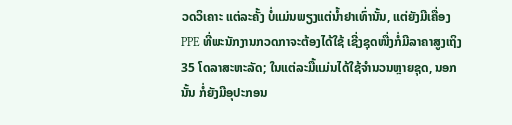ວດວິເຄາະ ແຕ່ລະຄັ້ງ ບໍ່ແມ່ນພຽງແຕ່ນໍ້າຢາເທົ່ານັ້ນ, ແຕ່ຍັງມີເຄື່ອງ PPE ທີ່ພະນັກງານກວດກາຈະຕ້ອງໄດ້ໃຊ້ ເຊີ່ງຊຸດໜື່ງກໍ່ມີລາຄາສູງເຖິງ 35 ໂດລາສະຫະລັດ; ໃນແຕ່ລະມື້ແມ່ນໄດ້ໃຊ້ຈໍານວນຫຼາຍຊຸດ, ນອກນັ້ນ ກໍ່ຍັງມີອຸປະກອນ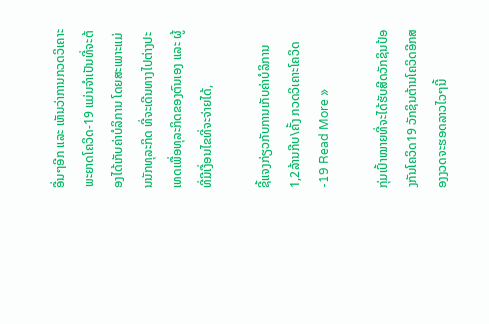ອື່ນໆອີກ ແລະ ເຫັນວ່າການກວດວິເຄາະພະຍາດໂຄວິດ-19 ແມ່ນຈໍາເປັນທີ່ຈະຕ້ອງໄດ້ເກັບຄ່າບໍລິການ ໂດຍສະເພາະແມ່ນນັກທຸລະກິດ ທີ່ຈະເດີນທາງໄປຕ່າງປະເທດເພື່ອທຸລະກິດຂອງຕົນເອງ ແລະ ຜູ້ທີ່ມີເງື່ອນໄຂທີ່ຈະຈ່າຍໄດ້,

ຊີ້ແຈງກ່ຽວກັບການເກັບຄ່າບໍລິການ 1,2ລ້ານກີບ\ຄັ້ງ ກວດວິເຄາະໂຄວິດ-19 Read More »

ກຸ່ມເປົ້າໝາຍທີ່ຈະໄດ້ຮັບສີດວັກຊິນປ້ອງກັນໂຄວິດ19 ວັກຊິນຕ້ານໂຄວິດອີກສອງງວດຈະຮອດລາວໄວໆນີ້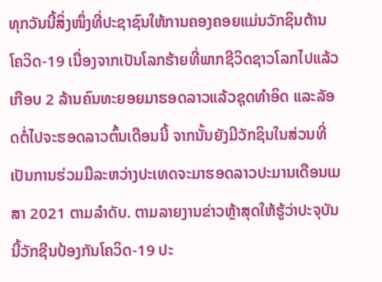ທຸກວັນນີ້ສິ່ງໜຶ່ງທີ່ປະຊາຊົນໃຫ້ການຄອງຄອຍແມ່ນວັກຊິນຕ້ານໂຄວິດ-19 ເນື່ອງຈາກເປັນໂລກຮ້າຍທີ່ພາກຊີວິດຊາວໂລກໄປແລ້ວເກືອບ 2 ລ້ານຄົນທະຍອຍມາຮອດລາວແລ້ວຊຸດທຳອິດ ແລະລັອດຕໍ່ໄປຈະຮອດລາວຕົ້ນເດືອນນີ້ ຈາກນັ້ນຍັງມີວັກຊິນໃນສ່ວນທີ່ເປັນການຮ່ວມມືລະຫວ່າງປະເທດຈະມາຮອດລາວປະມານເດືອນເມສາ 2021 ຕາມລຳດັບ. ຕາມລາຍງານຂ່າວຫຼ້າສຸດໃຫ້ຮູ້ວ່າປະຈຸບັນນີ້ວັກຊີນປ້ອງກັນໂຄວິດ-19 ປະ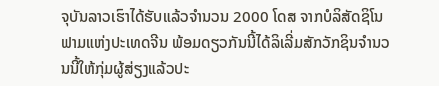ຈຸບັນລາວເຮົາໄດ້ຮັບແລ້ວຈຳນວນ 2000 ໂດສ ຈາກບໍລິສັດຊິໂນຟາມແຫ່ງປະເທດຈີນ ພ້ອມດຽວກັນນີ້ໄດ້ລິເລີ່ມສັກວັກຊິນຈຳນວນນີ້ໃຫ້ກຸ່ມຜູ້ສ່ຽງແລ້ວປະ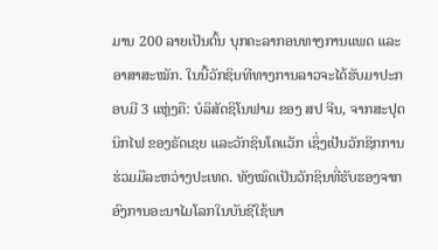ມານ 200 ລາຍເປັນຕົ້ນ ບຸກຄະລາກອນທາງການແພດ ແລະອາສາສະໝັກ. ໃນນີ້ວັກຊິນທີທາງການລາວຈະໄດ້ຮັບມາປະກອບມີ 3 ແຫຼ່ງຄື: ບໍລິສັດຊິໂນຟາມ ຂອງ ສປ ຈີນ, ຈາກສະປຸດນິກໄຟ ຂອງຣັດເຊຍ ແລະວັກຊິນໂຄແວັກ ເຊິ່ງເປັນວັກຊິກການຮ່ວມມືລະຫວ່າງປະເທດ. ທັງໝົດເປັນວັກຊິນທີ່ຮັບຮອງຈາກອົງການອະນາໄມໂລກໃນບັນຊີໃຊ້ພາ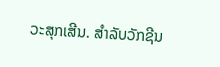ວະສຸກເສີນ. ສໍາລັບວັກຊີນ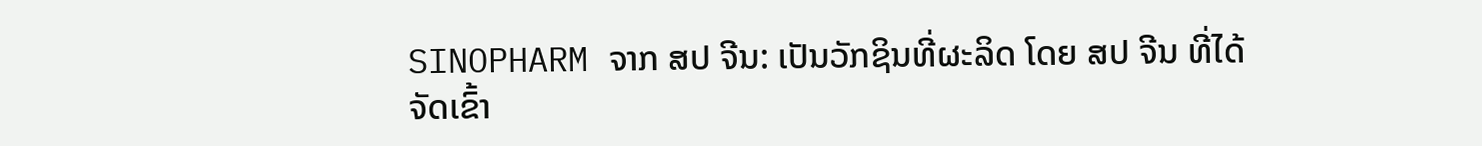SINOPHARM ຈາກ ສປ ຈີນ: ເປັນວັກຊິນທີ່ຜະລິດ ໂດຍ ສປ ຈີນ ທີ່ໄດ້ຈັດເຂົ້າ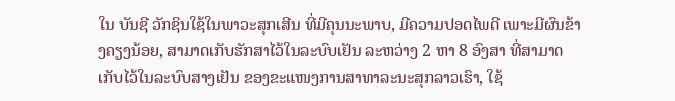ໃນ ບັນຊີ ວັກຊິນໃຊ້ໃນພາວະສຸກເສີນ ທີ່ມີຄຸນນະພາບ, ມີຄວາມປອດໄພດີ ເພາະມີຜົນຂ້າງຄຽງນ້ອຍ, ສາມາດເກັບຮັກສາໄວ້ໃນລະບົບເຢັນ ລະຫວ່າງ 2 ຫາ 8 ອົງສາ ທີ່ສາມາດເກັບໄວ້ໃນລະບົບສາງເຢັນ ຂອງຂະແໜງການສາທາລະນະສຸກລາວເຮົາ, ໃຊ້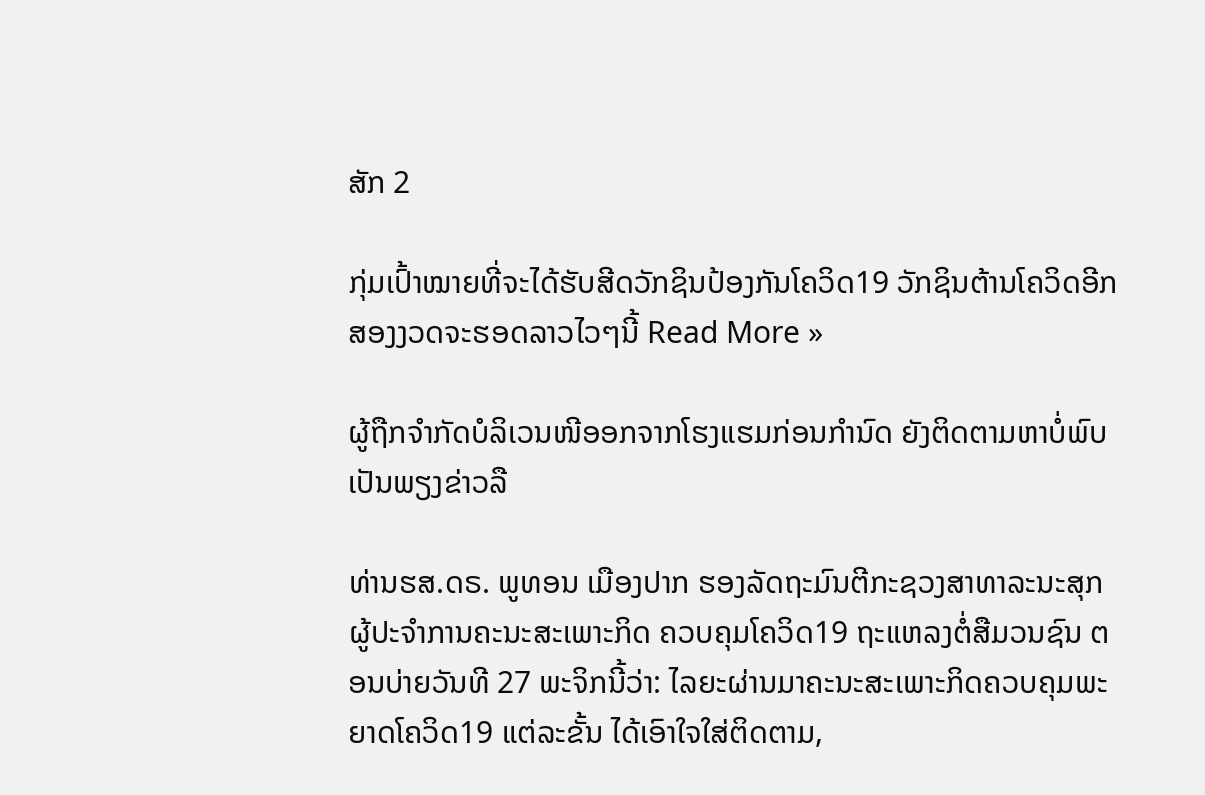ສັກ 2

ກຸ່ມເປົ້າໝາຍທີ່ຈະໄດ້ຮັບສີດວັກຊິນປ້ອງກັນໂຄວິດ19 ວັກຊິນຕ້ານໂຄວິດອີກສອງງວດຈະຮອດລາວໄວໆນີ້ Read More »

ຜູ້ຖືກຈໍາກັດບໍລິເວນໜີອອກຈາກໂຮງແຮມກ່ອນກໍານົດ ຍັງຕິດຕາມຫາບໍ່ພົບ ເປັນພຽງຂ່າວລື

ທ່ານຮສ.ດຣ. ພູທອນ ເມືອງປາກ ຮອງລັດຖະມົນຕີກະຊວງສາທາລະນະສຸກ ຜູ້ປະຈໍາການຄະນະສະເພາະກິດ ຄວບຄຸມໂຄວິດ19 ຖະແຫລງຕໍ່ສືມວນຊົນ ຕອນບ່າຍວັນທີ 27 ພະຈິກນີ້ວ່າ: ໄລຍະຜ່ານມາຄະນະສະເພາະກິດຄວບຄຸມພະຍາດໂຄວິດ19 ແຕ່ລະຂັ້ນ ໄດ້ເອົາໃຈໃສ່ຕິດຕາມ,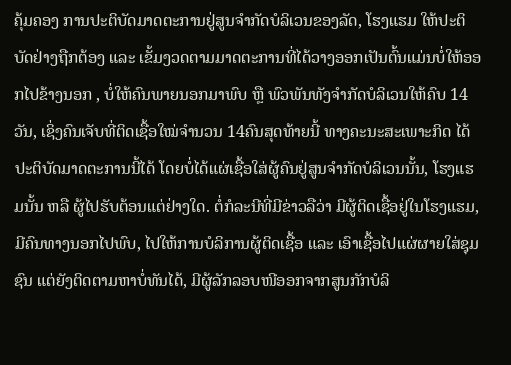ຄຸ້ມຄອງ ການປະຕິບັດມາດຕະການຢູ່ສູນຈໍາກັດບໍລິເວນຂອງລັດ, ໂຮງແຮມ ໃຫ້ປະຕິບັດຢ່າງຖືກຕ້ອງ ແລະ ເຂັ້ມງວດຕາມມາດຕະການທີ່ໄດ້ວາງອອກເປັນຕົ້ນແມ່ນບໍ່ໃຫ້ອອກໄປຂ້າງນອກ , ບໍ່ໃຫ້ຄົນພາຍນອກມາພົບ ຫຼື ພົວພັນທັງຈໍາກັດບໍລິເວນໃຫ້ຄົບ 14 ວັນ, ເຊິ່ງຄົນເຈັບທີ່ຕິດເຊື້ອໃໝ່ຈໍານວນ 14ຄົນສຸດທ້າຍນີ້ ທາງຄະນະສະເພາະກິດ ໄດ້ປະຕິບັດມາດຕະການນີ້ໄດ້ ໂດຍບໍ່ໄດ້ແຜ່ເຊື້ອໃສ່ຜູ້ຄົນຢູ່ສູນຈໍາກັດບໍລິເວນນັ້ນ, ໂຮງແຮມນັ້ນ ຫລື ຜູ້ໄປຮັບຕ້ອນແຕ່ຢ່າງໃດ. ຕໍ່ກໍລະນີທີ່ມີຂ່າວລືວ່າ ມີຜູ້ຕິດເຊື້ອຢູ່ໃນໂຮງແຮມ, ມີຄົນທາງນອກໄປພົບ, ໄປໃຫ້ການບໍລິການຜູ້ຕິດເຊື້ອ ແລະ ເອົາເຊື້ອໄປແຜ່ຜາຍໃສ່ຊຸມຊົນ ແຕ່ຍັງຕິດຕາມຫາບໍ່ທັນໄດ້, ມີຜູ້ລັກລອບໜີອອກຈາກສູນກັກບໍລິ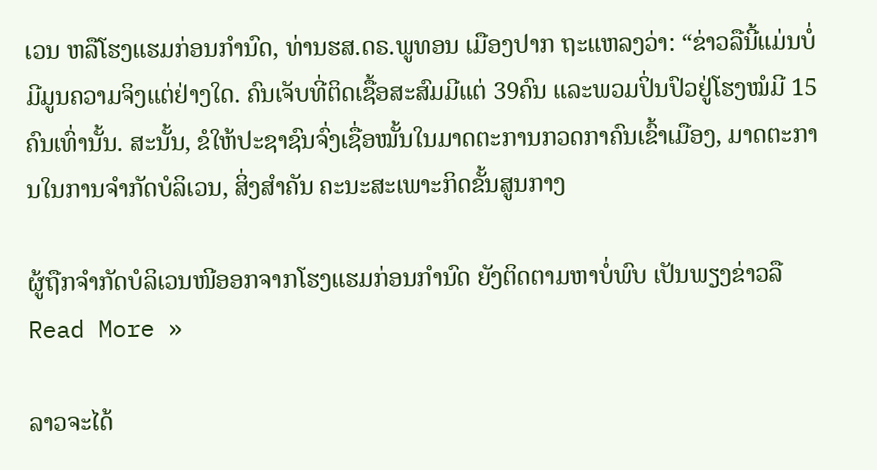ເວນ ຫລືໂຮງແຮມກ່ອນກໍານົດ, ທ່ານຮສ.ດຣ.ພູທອນ ເມືອງປາກ ຖະແຫລງວ່າ: “ຂ່າວລືນີ້ແມ່ນບໍ່ມີມູນຄວາມຈິງແຕ່ຢ່າງໃດ. ຄົນເຈັບທີ່ຕິດເຊື້ອສະສົມມີແຕ່ 39ຄົນ ແລະພວມປິ່ນປົວຢູ່ໂຮງໝໍມີ 15ຄົນເທົ່ານັ້ນ. ສະນັ້ນ, ຂໍໃຫ້ປະຊາຊົນຈົ່ງເຊື່ອໝັ້ນໃນມາດຕະການກວດກາຄົນເຂົ້າເມືອງ, ມາດຕະການໃນການຈໍາກັດບໍລິເວນ, ສິ່ງສໍາຄັນ ຄະນະສະເພາະກິດຂັ້ນສູນກາງ

ຜູ້ຖືກຈໍາກັດບໍລິເວນໜີອອກຈາກໂຮງແຮມກ່ອນກໍານົດ ຍັງຕິດຕາມຫາບໍ່ພົບ ເປັນພຽງຂ່າວລື Read More »

ລາວຈະໄດ້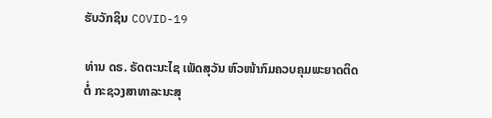ຮັບວັກຊິນ COVID-19

ທ່ານ ດຣ. ຣັດຕະນະໄຊ ເພັດສຸວັນ ຫົວໜ້າກົມຄວບຄຸມພະຍາດຕິດຕໍ່ ກະຊວງສາທາລະນະສຸ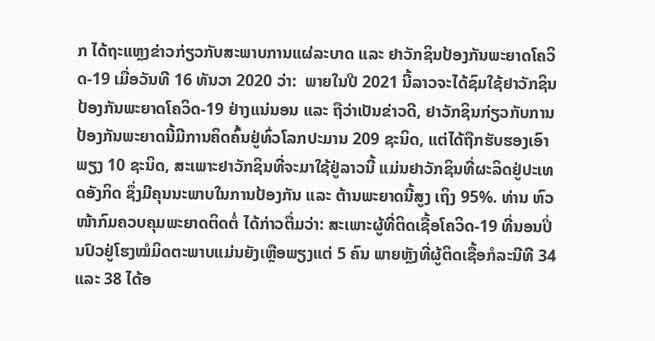ກ ໄດ້ຖະແຫຼງຂ່າວກ່ຽວກັບສະພາບການແຜ່ລະບາດ ແລະ ຢາວັກຊິນປ້ອງກັນພະຍາດໂຄວິດ-19 ເມື່ອວັນທີ 16 ທັນວາ 2020 ວ່າ:  ພາຍໃນປີ 2021 ນີ້ລາວຈະໄດ້ຊົມໃຊ້ຢາວັກຊິນປ້ອງກັນພະຍາດໂຄວິດ-19 ຢ່າງແນ່ນອນ ແລະ ຖືວ່າເປັນຂ່າວດີ, ຢາວັກຊິນກ່ຽວກັບການປ້ອງກັນພະຍາດນີ້ມີການຄິດຄົ້ນຢູ່ທົ່ວໂລກປະມານ 209 ຊະນິດ, ແຕ່ໄດ້ຖືກຮັບຮອງເອົາພຽງ 10 ຊະນິດ, ສະເພາະຢາວັກຊິນທີ່ຈະມາໃຊ້ຢູ່ລາວນີ້ ແມ່ນຢາວັກຊິນທີ່ຜະລິດຢູ່ປະເທດອັງກິດ ຊຶ່ງມີຄຸນນະພາບໃນການປ້ອງກັນ ແລະ ຕ້ານພະຍາດນີ້ສູງ ເຖິງ 95%. ທ່ານ ຫົວໜ້າກົມຄວບຄຸມພະຍາດຕິດຕໍ່ ໄດ້ກ່າວຕື່ມວ່າ: ສະເພາະຜູ້ທີ່ຕິດເຊື້ອໂຄວິດ-19 ທີ່ນອນປິ່ນປົວຢູ່ໂຮງໝໍມິດຕະພາບແມ່ນຍັງເຫຼືອພຽງແຕ່ 5 ຄົນ ພາຍຫຼັງທີ່ຜູ້ຕິດເຊື້ອກໍລະນີທີ 34 ແລະ 38 ໄດ້ອ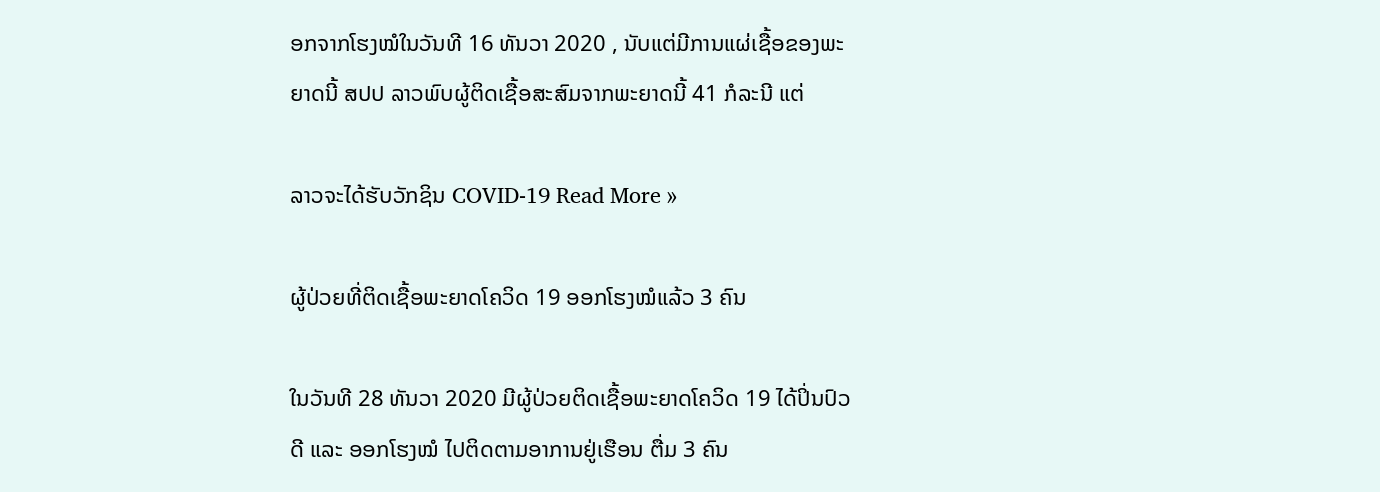ອກຈາກໂຮງໝໍໃນວັນທີ 16 ທັນວາ 2020 , ນັບແຕ່ມີການແຜ່ເຊື້ອຂອງພະຍາດນີ້ ສປປ ລາວພົບຜູ້ຕິດເຊື້ອສະສົມຈາກພະຍາດນີ້ 41 ກໍລະນີ ແຕ່

ລາວຈະໄດ້ຮັບວັກຊິນ COVID-19 Read More »

ຜູ້ປ່ວຍທີ່ຕິດເຊື້ອພະຍາດໂຄວິດ 19 ອອກໂຮງໝໍແລ້ວ 3 ຄົນ

ໃນວັນທີ 28 ທັນວາ 2020 ມີຜູ້ປ່ວຍຕິດເຊື້ອພະຍາດໂຄວິດ 19 ໄດ້ປິ່ນປົວດີ ແລະ ອອກໂຮງໝໍ ໄປຕິດຕາມອາການຢູ່ເຮືອນ ຕື່ມ 3 ຄົນ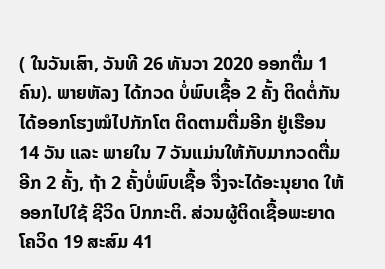( ໃນວັນເສົາ, ວັນທີ 26 ທັນວາ 2020 ອອກຕື່ມ 1 ຄົນ). ພາຍຫັລງ ໄດ້ກວດ ບໍ່ພົບເຊື້ອ 2 ຄັ້ງ ຕິດຕໍ່ກັນ ໄດ້ອອກໂຮງໝໍໄປກັກໂຕ ຕິດຕາມຕື່ມອີກ ຢູ່ເຮືອນ 14 ວັນ ແລະ ພາຍໃນ 7 ວັນແມ່ນໃຫ້ກັບມາກວດຕື່ມອີກ 2 ຄັ້ງ, ຖ້າ 2 ຄັ້ງບໍ່ພົບເຊື້ອ ຈື່ງຈະໄດ້ອະນຸຍາດ ໃຫ້ອອກໄປໃຊ້ ຊີວິດ ປົກກະຕິ. ສ່ວນຜູ້ຕິດເຊື້ອພະຍາດ ໂຄວິດ 19 ສະສົມ 41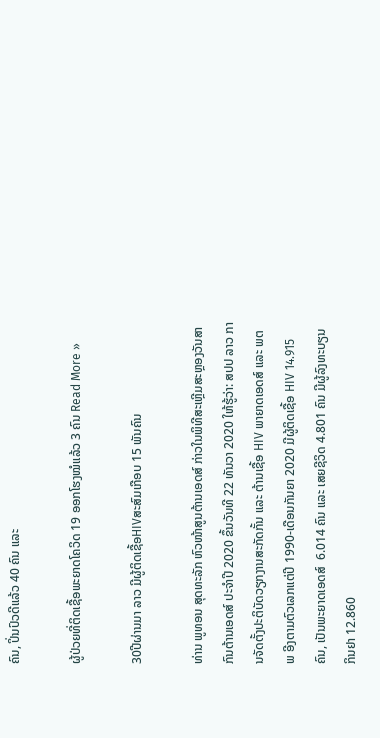ຄົນ, ປິ່ນປົວດີແລ້ວ 40 ຄົນ ແລະ

ຜູ້ປ່ວຍທີ່ຕິດເຊື້ອພະຍາດໂຄວິດ 19 ອອກໂຮງໝໍແລ້ວ 3 ຄົນ Read More »

30ປີຜ່ານມາ ລາວ ມີຜູ້ຕິດເຊື້ອHIVສະສົມເກືອບ 15 ພັນຄົນ

ທ່ານ ພູທອນ ສຸດທະລັກ ຫົວໜ້າສູນຕ້ານເອດສ໌ ກ່າວໃນພິທີສະເຫຼີມສະຫຼອງວັນສາກົນຕ້ານເອດສ໌ ປະຈຳປີ 2020 ຂຶ້ນວັນທີ 22 ທັນວາ 2020 ໃຫ້ຮູ້ວ່າ: ສປປ ລາວ ການຈັດຕັ້ງປະຕິບັດວຽກງານສະກັດກັ້ນ ແລະ ຕ້ານເຊື້ອ HIV ພາຍາດເອດສ໌ ແລະ ພຕພ ອີງຕາມຕົວເລກແຕ່ປີ 1990-ເດືອນກັນຍາ 2020 ມີຜູ້ຕິດເຊື້ອ HIV 14.915 ຄົນ, ເປັນພະຍາດເອດສ໌  6.014 ຄົນ ແລະ ເສຍຊີວິດ 4.801 ຄົນ ມີຜູ້ລົງທະບຽນກິນຢາ 12.860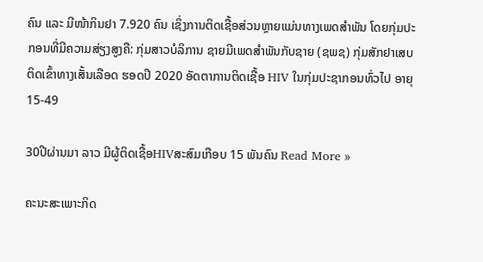ຄົນ ແລະ ມີໜ້າກິນຢາ 7.920 ຄົນ ເຊິ່ງການຕິດເຊື້ອສ່ວນຫຼາຍແມ່ນທາງເພດສຳພັນ ໂດຍກຸ່ມປະກອນທີ່ມີຄວາມສ່ຽງສູງຄື: ກຸ່ມສາວບໍລິການ ຊາຍມີເພດສຳພັນກັບຊາຍ (ຊພຊ) ກຸ່ມສັກຢາເສບຕິດເຂົ້າທາງເສັ້ນເລືອດ ຮອດປີ 2020 ອັດຕາການຕິດເຊື້ອ HIV ໃນກຸ່ມປະຊາກອນທົ່ວໄປ ອາຍຸ 15-49

30ປີຜ່ານມາ ລາວ ມີຜູ້ຕິດເຊື້ອHIVສະສົມເກືອບ 15 ພັນຄົນ Read More »

ຄະນະສະເພາະກິດ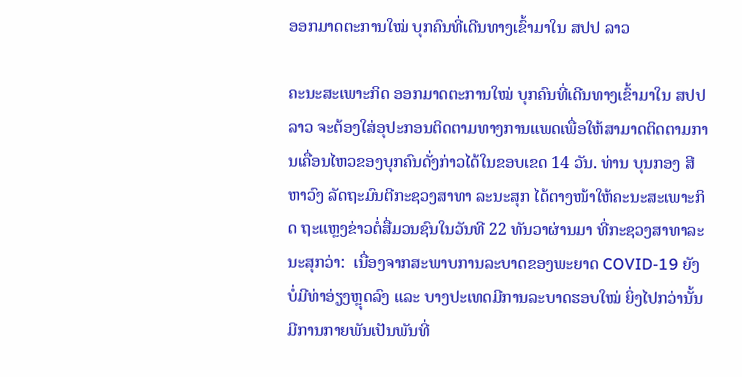ອອກມາດຕະການໃໝ່ ບຸກຄົນທີ່ເດີນທາງເຂົ້າມາໃນ ສປປ ລາວ

ຄະນະສະເພາະກິດ ອອກມາດຕະການໃໝ່ ບຸກຄົນທີ່ເດີນທາງເຂົ້າມາໃນ ສປປ ລາວ ຈະຕ້ອງໃສ່ອຸປະກອນຕິດຕາມທາງການແພດເພື່ອໃຫ້ສາມາດຕິດຕາມການເຄື່ອນໄຫວຂອງບຸກຄົນດັ່ງກ່າວໄດ້ໃນຂອບເຂດ 14 ວັນ. ທ່ານ ບຸນກອງ ສີຫາວົງ ລັດຖະມົນຕີກະຊວງສາທາ ລະນະສຸກ ໄດ້ຕາງໜ້າໃຫ້ຄະນະສະເພາະກິດ ຖະແຫຼງຂ່າວຕໍ່ສື່ມວນຊົນໃນວັນທີ 22 ທັນວາຜ່ານມາ ທີ່ກະຊວງສາທາລະນະສຸກວ່າ:  ເນື່ອງຈາກສະພາບການລະບາດຂອງພະຍາດ COVID-19 ຍັງບໍ່ມີທ່າອ່ຽງຫຼຸດລົງ ແລະ ບາງປະເທດມີການລະບາດຮອບໃໝ່ ຍິ່ງໄປກວ່ານັ້ນ ມີການກາຍພັນເປັນພັນທີ່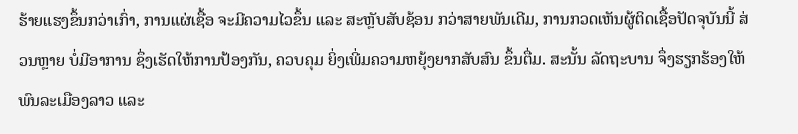ຮ້າຍແຮງຂຶ້ນກວ່າເກົ່າ, ການແຜ່ເຊື້ອ ຈະມີຄວາມໄວຂຶ້ນ ແລະ ສະຫຼັບສັບຊ້ອນ ກວ່າສາຍພັນເດີມ, ການກວດເຫັນຜູ້ຕິດເຊື້ອປັດຈຸບັນນີ້ ສ່ວນຫຼາຍ ບໍ່ມີອາການ ຊຶ່ງເຮັດໃຫ້ການປ້ອງກັນ, ຄວບຄຸມ ຍິ່ງເພີ່ມຄວາມຫຍຸ້ງຍາກສັບສົນ ຂຶ້ນຕື່ມ. ສະນັ້ນ ລັດຖະບານ ຈຶ່ງຮຽກຮ້ອງໃຫ້ພົນລະເມືອງລາວ ແລະ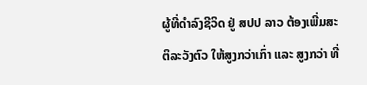ຜູ້ທີ່ດຳລົງຊີວິດ ຢູ່ ສປປ ລາວ ຕ້ອງເພີ່ມສະຕິລະວັງຕົວ ໃຫ້ສູງກວ່າເກົ່າ ແລະ ສູງກວ່າ ທີ່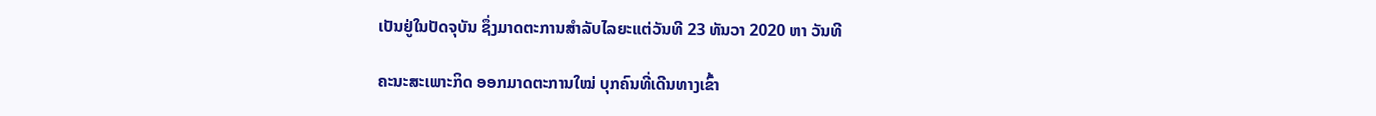ເປັນຢູ່ໃນປັດຈຸບັນ ຊຶ່ງມາດຕະການສຳລັບໄລຍະແຕ່ວັນທີ 23 ທັນວາ 2020 ຫາ ວັນທີ

ຄະນະສະເພາະກິດ ອອກມາດຕະການໃໝ່ ບຸກຄົນທີ່ເດີນທາງເຂົ້າ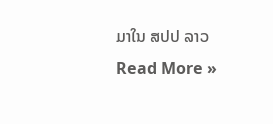ມາໃນ ສປປ ລາວ Read More »